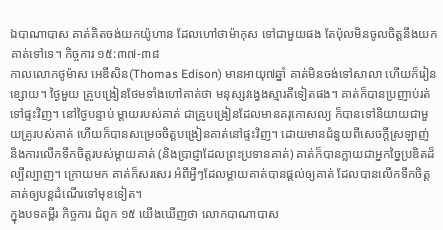ឯបាណាបាស គាត់គិតចង់យកយ៉ូហាន ដែលហៅថាម៉ាកុស ទៅជាមួយផង តែប៉ុលមិនចូលចិត្តនឹងយកគាត់ទៅទេ។ កិច្ចការ ១៥:៣៧-៣៨
កាលលោកថូម៉ាស អេឌីសិន(Thomas Edison) មានអាយុ៧ឆ្នាំ គាត់មិនចង់ទៅសាលា ហើយក៏រៀនខ្សោយ។ ថ្ងៃមួយ គ្រូបង្រៀនថែមទាំងហៅគាត់ថា មនុស្សវង្វេងស្មារតីទៀតផង។ គាត់ក៏បានប្រញាប់រត់ទៅផ្ទះវិញ។ នៅថ្ងៃបន្ទាប់ ម្តាយរបស់គាត់ ជាគ្រូបង្រៀនដែលមានគរុកោសល្យ ក៏បានទៅនិយាយជាមួយគ្រូរបស់គាត់ ហើយក៏បានសម្រេចចិត្តបង្រៀនគាត់នៅផ្ទះវិញ។ ដោយមានជំនួយពីសេចក្តីស្រឡាញ់ និងការលើកទឹកចិត្តរបស់ម្តាយគាត់ (និងប្រាជ្ញាដែលព្រះប្រទានគាត់) គាត់ក៏បានក្លាយជាអ្នកច្នៃប្រឌិតដ៏ល្បីល្បាញ។ ក្រោយមក គាត់ក៏សរសេរ អំពីអ្វីៗដែលម្តាយគាត់បានផ្តល់ឲ្យគាត់ ដែលបានលើកទឹកចិត្តគាត់ឲ្យបន្តដំណើរទៅមុខទៀត។
ក្នុងបទគម្ពីរ កិច្ចការ ជំពូក ១៥ យើងឃើញថា លោកបាណាបាស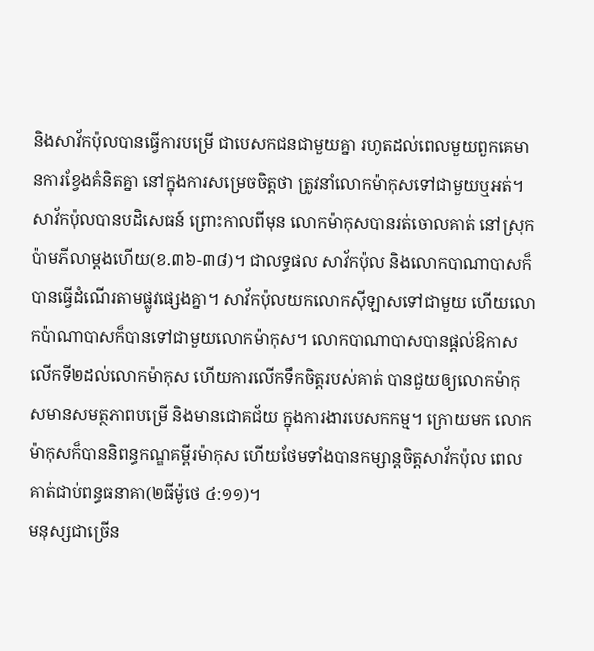និងសាវ័កប៉ុលបានធ្វើការបម្រើ ជាបេសកជនជាមួយគ្នា រហូតដល់ពេលមួយពួកគេមានការខ្វែងគំនិតគ្នា នៅក្នុងការសម្រេចចិត្តថា ត្រូវនាំលោកម៉ាកុសទៅជាមួយឬអត់។ សាវ័កប៉ុលបានបដិសេធន៍ ព្រោះកាលពីមុន លោកម៉ាកុសបានរត់ចោលគាត់ នៅស្រុកប៉ាមភីលាម្តងហើយ(ខ.៣៦-៣៨)។ ជាលទ្ធផល សាវ័កប៉ុល និងលោកបាណាបាសក៏បានធ្វើដំណើរតាមផ្លូវផ្សេងគ្នា។ សាវ័កប៉ុលយកលោកស៊ីឡាសទៅជាមួយ ហើយលោកប៉ាណាបាសក៏បានទៅជាមួយលោកម៉ាកុស។ លោកបាណាបាសបានផ្តល់ឱកាសលើកទី២ដល់លោកម៉ាកុស ហើយការលើកទឹកចិត្តរបស់គាត់ បានជួយឲ្យលោកម៉ាកុសមានសមត្ថភាពបម្រើ និងមានជោគជ័យ ក្នុងការងារបេសកកម្ម។ ក្រោយមក លោកម៉ាកុសក៏បាននិពន្ធកណ្ឌគម្ពីរម៉ាកុស ហើយថែមទាំងបានកម្សាន្តចិត្តសាវ័កប៉ុល ពេលគាត់ជាប់ពន្ធធនាគា(២ធីម៉ូថេ ៤:១១)។
មនុស្សជាច្រើន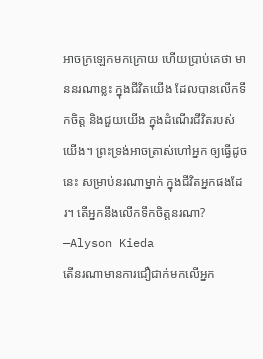អាចក្រឡេកមកក្រោយ ហើយប្រាប់គេថា មាននរណាខ្លះ ក្នុងជីវិតយើង ដែលបានលើកទឹកចិត្ត និងជួយយើង ក្នុងដំណើរជីវិតរបស់យើង។ ព្រះទ្រង់អាចត្រាស់ហៅអ្នក ឲ្យធ្វើដូចនេះ សម្រាប់នរណាម្នាក់ ក្នុងជីវិតអ្នកផងដែរ។ តើអ្នកនឹងលើកទឹកចិត្តនរណា? —Alyson Kieda
តើនរណាមានការជឿជាក់មកលើអ្នក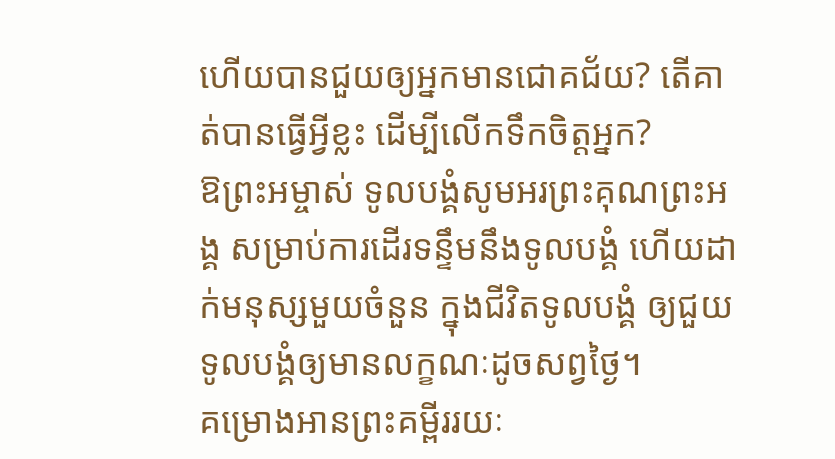ហើយបានជួយឲ្យអ្នកមានជោគជ័យ? តើគាត់បានធ្វើអ្វីខ្លះ ដើម្បីលើកទឹកចិត្តអ្នក?
ឱព្រះអម្ចាស់ ទូលបង្គំសូមអរព្រះគុណព្រះអង្គ សម្រាប់ការដើរទន្ទឹមនឹងទូលបង្គំ ហើយដាក់មនុស្សមួយចំនួន ក្នុងជីវិតទូលបង្គំ ឲ្យជួយទូលបង្គំឲ្យមានលក្ខណៈដូចសព្វថ្ងៃ។
គម្រោងអានព្រះគម្ពីររយៈ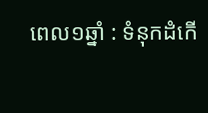ពេល១ឆ្នាំ : ទំនុកដំកើ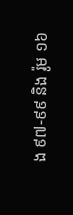ង ៩៧-៩៩ និង រ៉ូម ១៦